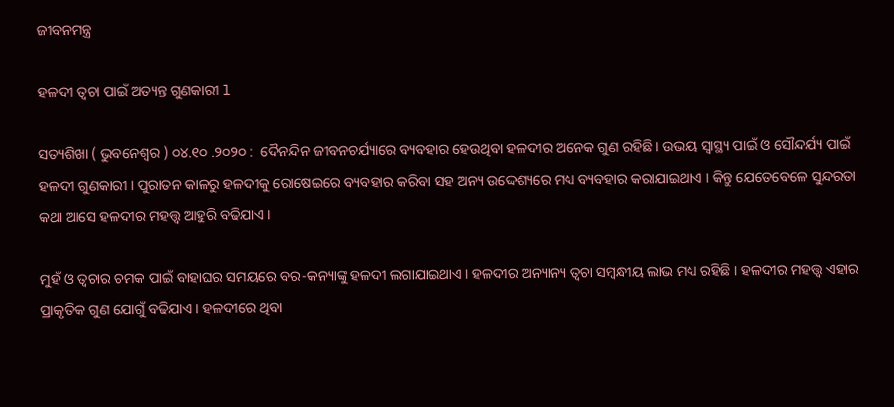ଜୀବନମନ୍ତ୍ର

ହଳଦୀ ତ୍ୱଚା ପାଇଁ ଅତ୍ୟନ୍ତ ଗୁଣକାରୀ l

ସତ୍ୟଶିଖା ( ଭୁବନେଶ୍ୱର ) ୦୪.୧୦ .୨୦୨୦ :  ଦୈନନ୍ଦିନ ଜୀବନଚର୍ଯ୍ୟାରେ ବ୍ୟବହାର ହେଉଥିବା ହଳଦୀର ଅନେକ ଗୁଣ ରହିଛି । ଉଭୟ ସ୍ୱାସ୍ଥ୍ୟ ପାଇଁ ଓ ସୌନ୍ଦର୍ଯ୍ୟ ପାଇଁ ହଳଦୀ ଗୁଣକାରୀ । ପୁରାତନ କାଳରୁ ହଳଦୀକୁ ରୋଷେଇରେ ବ୍ୟବହାର କରିବା ସହ ଅନ୍ୟ ଉଦ୍ଦେଶ୍ୟରେ ମଧ୍ୟ ବ୍ୟବହାର କରାଯାଇଥାଏ । କିନ୍ତୁ ଯେତେବେଳେ ସୁନ୍ଦରତା କଥା ଆସେ ହଳଦୀର ମହତ୍ତ୍ୱ ଆହୁରି ବଢିଯାଏ ।

ମୁହଁ ଓ ତ୍ୱଚାର ଚମକ ପାଇଁ ବାହାଘର ସମୟରେ ବର-କନ୍ୟାଙ୍କୁ ହଳଦୀ ଲଗାଯାଇଥାଏ । ହଳଦୀର ଅନ୍ୟାନ୍ୟ ତ୍ୱଚା ସମ୍ବନ୍ଧୀୟ ଲାଭ ମଧ୍ୟ ରହିଛି । ହଳଦୀର ମହତ୍ତ୍ୱ ଏହାର ପ୍ରାକୃତିକ ଗୁଣ ଯୋଗୁଁ ବଢିଯାଏ । ହଳଦୀରେ ଥିବା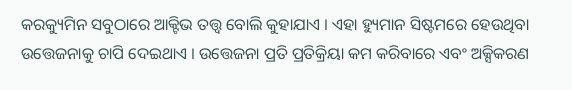କରକ୍ୟୁମିନ ସବୁଠାରେ ଆକ୍ଟିଭ ତତ୍ତ୍ୱ ବୋଲି କୁହାଯାଏ । ଏହା ହ୍ୟୁମାନ ସିଷ୍ଟମରେ ହେଉଥିବା ଉତ୍ତେଜନାକୁ ଚାପି ଦେଇଥାଏ । ଉତ୍ତେଜନା ପ୍ରତି ପ୍ରତିକ୍ରିୟା କମ କରିବାରେ ଏବଂ ଅକ୍ସିକରଣ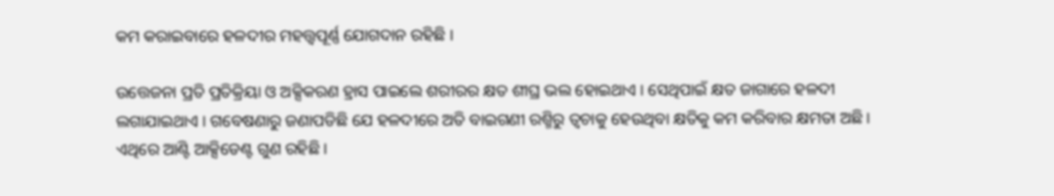କମ କରାଇବାରେ ହଳଦୀର ମହତ୍ତ୍ୱପୂର୍ଣ୍ଣ ଯୋଗଦାନ ରହିଛି ।

ଉତ୍ତେଜନା ପ୍ରତି ପ୍ରତିକ୍ରିୟା ଓ ଅକ୍ସିକରଣ ହ୍ରାସ ପାଇଲେ ଶରୀରର କ୍ଷତ ଶୀଘ୍ର ଭଲ ହୋଇଥାଏ । ସେଥିପାଇଁ କ୍ଷତ ଜାଗାରେ ହଳଦୀ ଲଗାଯାଇଥାଏ । ଗବେଷଣାରୁ ଜଣାପଡିଛି ଯେ ହଳଦୀରେ ଅତି ବାଇଗଣୀ ରଶ୍ମିରୁ ତ୍ୱଚାକୁ ହେଉଥିବା କ୍ଷତିକୁ କମ କରିବାର କ୍ଷମତା ଅଛି । ଏଥିରେ ଆଣ୍ଟି ଆକ୍ସିଡେଣ୍ଟ ଗୁଣ ରହିଛି ।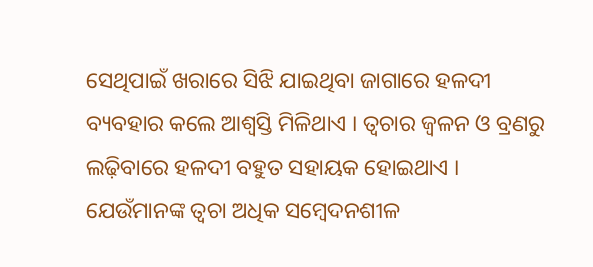ସେଥିପାଇଁ ଖରାରେ ସିଝି ଯାଇଥିବା ଜାଗାରେ ହଳଦୀ ବ୍ୟବହାର କଲେ ଆଶ୍ୱସ୍ତି ମିଳିଥାଏ । ତ୍ୱଚାର ଜ୍ୱଳନ ଓ ବ୍ରଣରୁ ଲଢ଼ିବାରେ ହଳଦୀ ବହୁତ ସହାୟକ ହୋଇଥାଏ । ଯେଉଁମାନଙ୍କ ତ୍ୱଚା ଅଧିକ ସମ୍ବେଦନଶୀଳ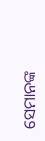ସେମାନଙ୍କ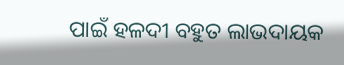ପାଇଁ ହଳଦୀ ବହୁତ ଲାଭଦାୟକ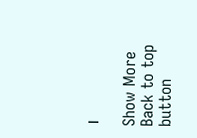।

Show More
Back to top button